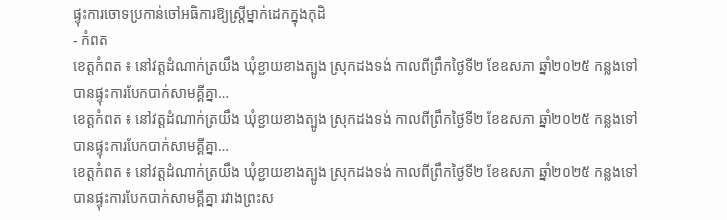ផ្ទុះការចោទប្រកាន់ចៅអធិការឱ្យស្ត្រីម្នាក់ដេកក្នុងកុដិ
- កំពត
ខេត្តកំពត ៖ នៅវត្តដំណាក់ត្រយឹង ឃុំខ្ជាយខាងត្បូង ស្រុកដងទង់ កាលពីព្រឹកថ្ងៃទី២ ខែឧសភា ឆ្នាំ២០២៥ កន្លងទៅ បានផ្ទុះការបែកបាក់សាមគ្គីគ្នា…
ខេត្តកំពត ៖ នៅវត្តដំណាក់ត្រយឹង ឃុំខ្ជាយខាងត្បូង ស្រុកដងទង់ កាលពីព្រឹកថ្ងៃទី២ ខែឧសភា ឆ្នាំ២០២៥ កន្លងទៅ បានផ្ទុះការបែកបាក់សាមគ្គីគ្នា…
ខេត្តកំពត ៖ នៅវត្តដំណាក់ត្រយឹង ឃុំខ្ជាយខាងត្បូង ស្រុកដងទង់ កាលពីព្រឹកថ្ងៃទី២ ខែឧសភា ឆ្នាំ២០២៥ កន្លងទៅ បានផ្ទុះការបែកបាក់សាមគ្គីគ្នា រវាងព្រះស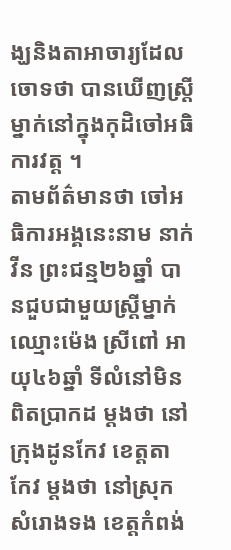ង្ឃនិងតាអាចារ្យដែលចោទថា បានឃើញស្រី្តម្នាក់នៅក្នុងកុដិចៅអធិការវត្ត ។
តាមព័ត៌មានថា ចៅអធិការអង្គនេះនាម នាក់ វីន ព្រះជន្ម២៦ឆ្នាំ បានជួបជាមួយស្ត្រីម្នាក់ឈ្មោះម៉េង ស្រីពៅ អាយុ៤៦ឆ្នាំ ទីលំនៅមិនពិតប្រាកដ ម្ដងថា នៅក្រុងដូនកែវ ខេត្តតា
កែវ ម្ដងថា នៅស្រុកសំរោងទង ខេត្តកំពង់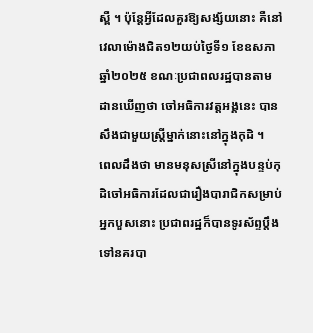ស្ពឺ ។ ប៉ុន្តែអ្វីដែលគួរឱ្យសង្ស័យនោះ គឺនៅវេលាម៉ោងជិត១២យប់ថ្ងៃទី១ ខែឧសភា ឆ្នាំ២០២៥ ខណៈប្រជាពលរដ្ឋបានតាមដានឃើញថា ចៅអធិការវត្តអង្គនេះ បានសឹងជាមួយស្រី្តម្នាក់នោះនៅក្នុងកុដិ ។
ពេលដឹងថា មានមនុសស្រីនៅក្នុងបន្ទប់កុដិចៅអធិការដែលជារឿងបារាជិកសម្រាប់អ្នកបួសនោះ ប្រជាពរដ្ឋក៏បានទូរស័ព្ទប្តឹងទៅនគរបា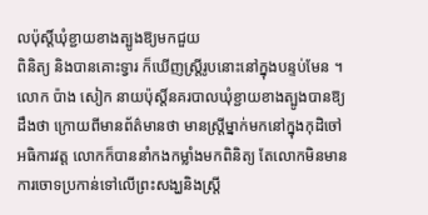លប៉ុស្តិ៍ឃុំខ្ជាយខាងត្បូងឱ្យមកជួយ
ពិនិត្យ និងបានគោះទ្វារ ក៏ឃើញស្ត្រីរូបនោះនៅក្នុងបន្ទប់មែន ។
លោក ប៉ាង សៀក នាយប៉ុស្តិ៍នគរបាលឃុំខ្ជាយខាងត្បូងបានឱ្យដឹងថា ក្រោយពីមានព័ត៌មានថា មានស្ត្រីម្នាក់មកនៅក្នុងកុដិចៅអធិការវត្ត លោកក៏បាននាំកងកម្លាំងមកពិនិត្យ តែលោកមិនមានការចោទប្រកាន់ទៅលើព្រះសង្ឃនិងស្ត្រី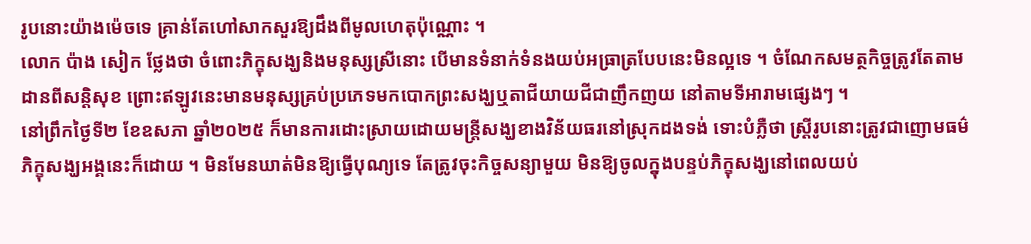រូបនោះយ៉ាងម៉េចទេ គ្រាន់តែហៅសាកសួរឱ្យដឹងពីមូលហេតុប៉ុណ្ណោះ ។
លោក ប៉ាង សៀក ថ្លែងថា ចំពោះភិក្ខុសង្ឃនិងមនុស្សស្រីនោះ បើមានទំនាក់ទំនងយប់អធ្រាត្របែបនេះមិនល្អទេ ។ ចំណែកសមត្ថកិច្ចត្រូវតែតាមដានពីសន្តិសុខ ព្រោះឥឡូវនេះមានមនុស្សគ្រប់ប្រភេទមកបោកព្រះសង្ឃឬតាជីយាយជីជាញឹកញយ នៅតាមទីអារាមផ្សេងៗ ។
នៅព្រឹកថ្ងៃទី២ ខែឧសភា ឆ្នាំ២០២៥ ក៏មានការដោះស្រាយដោយមន្ត្រីសង្ឃខាងវិន័យធរនៅស្រុកដងទង់ ទោះបំភ្លឺថា ស្ត្រីរូបនោះត្រូវជាញោមធម៌ភិក្ខុសង្ឃអង្គនេះក៏ដោយ ។ មិនមែនឃាត់មិនឱ្យធ្វើបុណ្យទេ តែត្រូវចុះកិច្ចសន្យាមួយ មិនឱ្យចូលក្នុងបន្ទប់ភិក្ខុសង្ឃនៅពេលយប់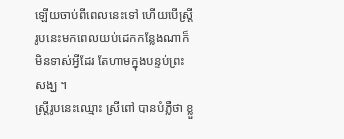ឡើយចាប់ពីពេលនេះទៅ ហើយបើស្ត្រីរូបនេះមកពេលយប់ដេកកន្លែងណាក៏មិនទាស់អ្វីដែរ តែហាមក្នុងបន្ទប់ព្រះសង្ឃ ។
ស្ត្រីរូបនេះឈ្មោះ ស្រីពៅ បានបំភ្លឺថា ខ្លួ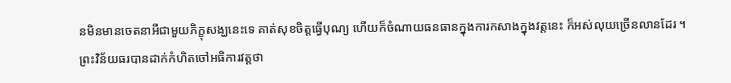នមិនមានចេតនាអីជាមួយភិក្ខុសង្ឃនេះទេ គាត់សុខចិត្តធ្វើបុណ្យ ហើយក៏ចំណាយធនធានក្នុងការកសាងក្នុងវត្តនេះ ក៏អស់លុយច្រើនលានដែរ ។
ព្រះវិន័យធរបានដាក់កំហិតចៅអធិការវត្តថា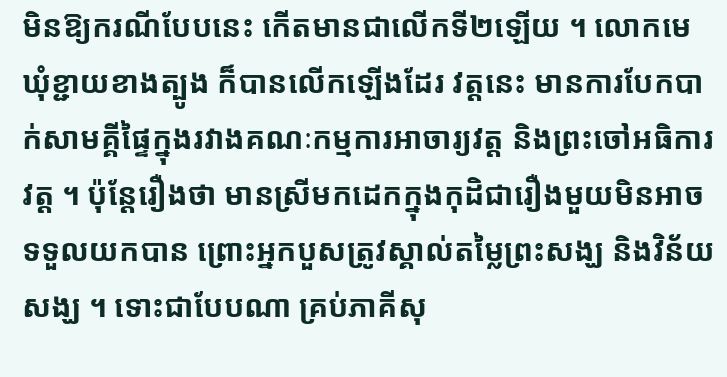មិនឱ្យករណីបែបនេះ កើតមានជាលើកទី២ឡើយ ។ លោកមេឃុំខ្ជាយខាងត្បូង ក៏បានលើកឡើងដែរ វត្តនេះ មានការបែកបាក់សាមគ្គីផ្ទៃក្នុងរវាងគណៈកម្មការអាចារ្យវត្ត និងព្រះចៅអធិការវត្ត ។ ប៉ុន្តែរឿងថា មានស្រីមកដេកក្នុងកុដិជារឿងមួយមិនអាចទទួលយកបាន ព្រោះអ្នកបួសត្រូវស្គាល់តម្លៃព្រះសង្ឃ និងវិន័យសង្ឃ ។ ទោះជាបែបណា គ្រប់ភាគីសុ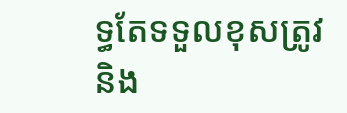ទ្ធតែទទួលខុសត្រូវ និង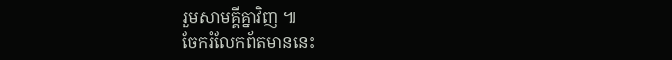រួមសាមគ្គីគ្នាវិញ ៕
ចែករំលែកព័តមាននេះ